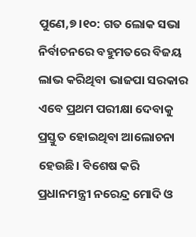ପୁଣେ,୭।୧୦: ଗତ ଲୋକ ସଭା ନିର୍ବାଚନରେ ବହୁମତରେ ବିଜୟ ଲାଭ କରିଥିବା ଭାଜପା ସରକାର ଏବେ ପ୍ରଥମ ପରୀକ୍ଷା ଦେବାକୁ ପ୍ରସ୍ତୁତ ହୋଇଥିବା ଆଲୋଚନା ହେଉଛି। ବିଶେଷ କରି ପ୍ରଧାନମନ୍ତ୍ରୀ ନରେନ୍ଦ୍ର ମୋଦି ଓ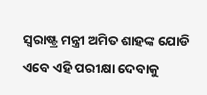ସ୍ବରାଷ୍ଟ୍ର ମନ୍ତ୍ରୀ ଅମିତ ଶାହଙ୍କ ଯୋଡି ଏବେ ଏହି ପରୀକ୍ଷା ଦେବାକୁ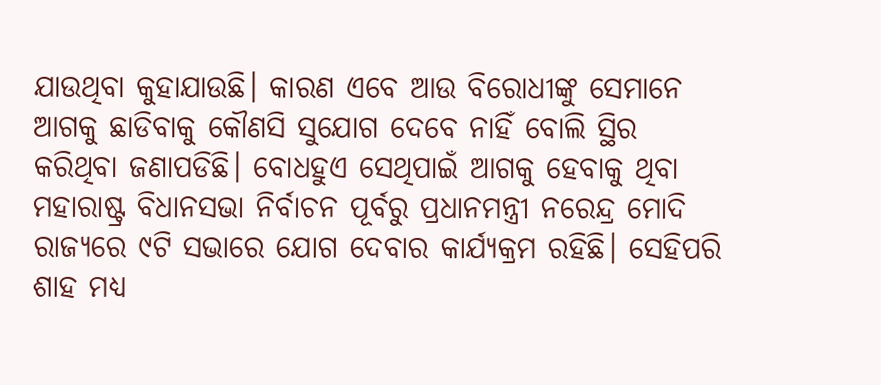ଯାଉଥିବା କୁହାଯାଉଛି। କାରଣ ଏବେ ଆଉ ବିରୋଧୀଙ୍କୁ ସେମାନେ ଆଗକୁ ଛାଡିବାକୁ କୌଣସି ସୁଯୋଗ ଦେବେ ନାହିଁ ବୋଲି ସ୍ଥିର କରିଥିବା ଜଣାପଡିଛି। ବୋଧହୁଏ ସେଥିପାଇଁ ଆଗକୁ ହେବାକୁ ଥିବା ମହାରାଷ୍ଟ୍ର ବିଧାନସଭା ନିର୍ବାଚନ ପୂର୍ବରୁ ପ୍ରଧାନମନ୍ତ୍ରୀ ନରେନ୍ଦ୍ର ମୋଦି ରାଜ୍ୟରେ ୯ଟି ସଭାରେ ଯୋଗ ଦେବାର କାର୍ଯ୍ୟକ୍ରମ ରହିଛି। ସେହିପରି ଶାହ ମଧ୍ୟ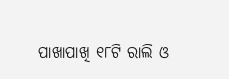ପାଖାପାଖି ୧୮ଟି ରାଲି ଓ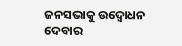ଜନସଭାକୁ ଉଦ୍ବୋଧନ ଦେବାର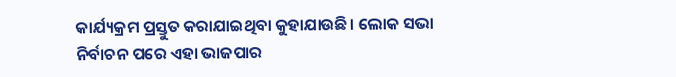କାର୍ଯ୍ୟକ୍ରମ ପ୍ରସ୍ତୁତ କରାଯାଇଥିବା କୁହାଯାଉଛି। ଲୋକ ସଭା ନିର୍ବାଚନ ପରେ ଏହା ଭାଜପାର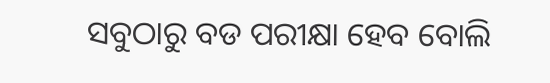ସବୁଠାରୁ ବଡ ପରୀକ୍ଷା ହେବ ବୋଲି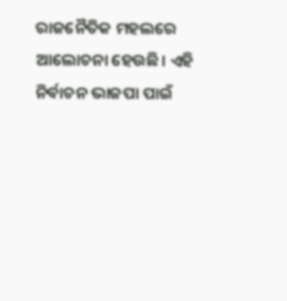ରାଜନୈତିକ ମହଲରେ ଆଲୋଚନା ହେଉଛି। ଏହି ନିର୍ବାଚନ ଭାଜପା ପାଇଁ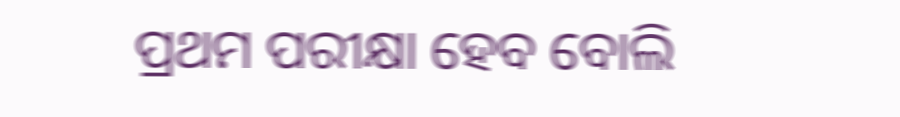ପ୍ରଥମ ପରୀକ୍ଷା ହେବ ବୋଲି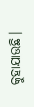କୁହାଯାଉଛି।